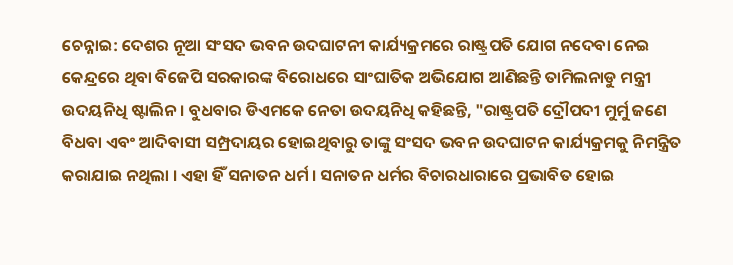ଚେନ୍ନାଇ: ଦେଶର ନୂଆ ସଂସଦ ଭବନ ଉଦଘାଟନୀ କାର୍ଯ୍ୟକ୍ରମରେ ରାଷ୍ଟ୍ରପତି ଯୋଗ ନଦେବା ନେଇ କେନ୍ଦ୍ରରେ ଥିବା ବିଜେପି ସରକାରଙ୍କ ବିରୋଧରେ ସାଂଘାତିକ ଅଭିଯୋଗ ଆଣିଛନ୍ତି ତାମିଲନାଡୁ ମନ୍ତ୍ରୀ ଉଦୟନିଧି ଷ୍ଟାଲିନ । ବୁଧବାର ଡିଏମକେ ନେତା ଉଦୟନିଧି କହିଛନ୍ତି, "ରାଷ୍ଟ୍ରପତି ଦ୍ରୌପଦୀ ମୁର୍ମୁ ଜଣେ ବିଧବା ଏବଂ ଆଦିବାସୀ ସମ୍ପ୍ରଦାୟର ହୋଇଥିବାରୁ ତାଙ୍କୁ ସଂସଦ ଭବନ ଉଦଘାଟନ କାର୍ଯ୍ୟକ୍ରମକୁ ନିମନ୍ତ୍ରିତ କରାଯାଇ ନଥିଲା । ଏହା ହିଁ ସନାତନ ଧର୍ମ । ସନାତନ ଧର୍ମର ବିଚାରଧାରାରେ ପ୍ରଭାବିତ ହୋଇ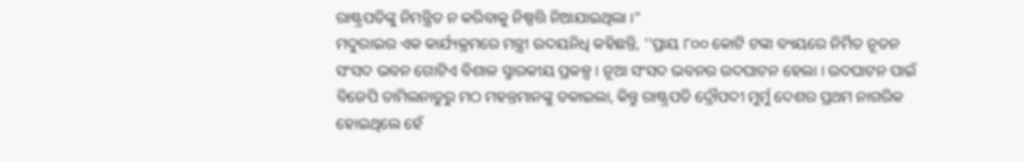ରାଷ୍ଟ୍ରପତିଙ୍କୁ ନିମନ୍ତ୍ରିତ ନ କରିବାକୁ ନିଷ୍ପତ୍ତି ନିଆଯାଇଥିଲା ।"
ମଦୁରାଇର ଏକ କାର୍ଯ୍ୟକ୍ରମରେ ମନ୍ତ୍ରୀ ଉଦୟନିଧି କହିଛନ୍ତି, ''ପ୍ରାୟ ୮୦୦ କୋଟି ଟଙ୍କା ବ୍ୟୟରେ ନିର୍ମିତ ନୂତନ ସଂସଦ ଭବନ ଗୋଟିଏ ବିଶାଳ ସ୍ମାରକୀୟ ପ୍ରକଳ୍ପ । ନୂଆ ସଂସଦ ଭବନର ଉଦଘାଟନ ହେଲା । ଉଦଘାଟନ ପାଇଁ ବିଜେପି ତାମିଲନାଡୁରୁ ମଠ ମହନ୍ତମାନଙ୍କୁ ଡକାଇଲା, କିନ୍ତୁ ରାଷ୍ଟ୍ରପତି ଦ୍ରୌପଦୀ ମୁର୍ମୁ ଦେଶର ପ୍ରଥମ ନାଗରିକ ହୋଇଥିଲେ ହେଁ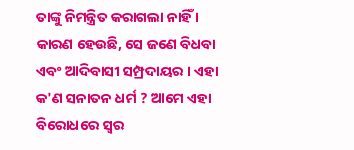ତାଙ୍କୁ ନିମନ୍ତ୍ରିତ କରାଗଲା ନାହିଁ । କାରଣ ହେଉଛି, ସେ ଜଣେ ବିଧବା ଏବଂ ଆଦିବାସୀ ସମ୍ପ୍ରଦାୟର । ଏହା କ'ଣ ସନାତନ ଧର୍ମ ? ଆମେ ଏହା ବିରୋଧରେ ସ୍ବର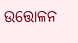ଉତ୍ତୋଳନ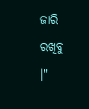ଜାରି ରଖିବୁ ।"